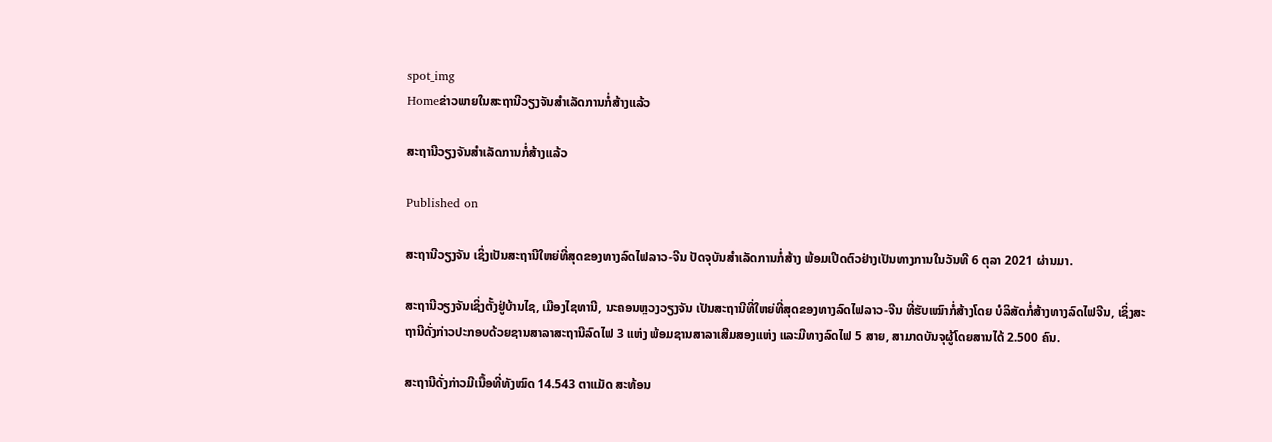spot_img
Homeຂ່າວພາຍໃນສະຖານີວຽງຈັນສຳເລັດການກໍ່ສ້າງແລ້ວ

ສະຖານີວຽງຈັນສຳເລັດການກໍ່ສ້າງແລ້ວ

Published on

ສະຖານີວຽງຈັນ ເຊິ່ງເປັນສະຖານີໃຫຍ່ທີ່ສຸດຂອງທາງລົດໄຟລາວ-ຈີນ ປັດຈຸບັນສຳເລັດການກໍ່ສ້າງ ພ້ອມເປີດຕົວຢ່າງເປັນທາງການໃນວັນທີ 6 ຕຸລາ 2021 ຜ່ານມາ.

ສະຖານີວຽງຈັນເຊິ່ງຕັ້ງຢູ່ບ້ານໄຊ, ເມືອງໄຊທານີ, ນະຄອນຫຼວງວຽງຈັນ ເປັນສະຖານີທີ່ໃຫຍ່ທີ່ສຸດຂອງທາງລົດໄຟລາວ-ຈີນ ທີ່ຮັບເໝົາກໍ່ສ້າງໂດຍ ບໍລິສັດກໍ່ສ້າງທາງລົດໄຟຈີນ, ເຊິ່ງສະຖານີດັ່ງກ່າວປະກອບດ້ວຍຊານສາລາສະຖານີລົດໄຟ 3 ແຫ່ງ ພ້ອມຊານສາລາເສີມສອງແຫ່ງ ແລະມີທາງລົດໄຟ 5 ສາຍ, ສາມາດບັນຈຸຜູ້ໂດຍສານໄດ້ 2.500 ຄົນ.

ສະຖານີດັ່ງກ່າວມີເນື້ອທີ່ທັງໝົດ 14.543 ຕາແມັດ ສະທ້ອນ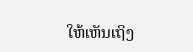ໃຫ້ເຫັນເຖິງ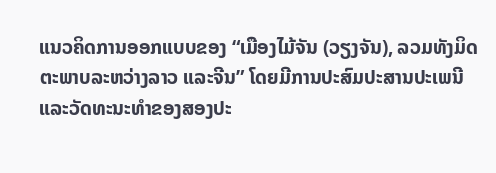ແນວຄິດການອອກແບບຂອງ “ເມືອງໄມ້ຈັນ (ວຽງຈັນ), ລວມທັງມິດຕະພາບລະຫວ່າງລາວ ແລະຈີນ” ໂດຍມີການປະສົມປະສານປະເພນີ ແລະວັດທະນະທຳຂອງສອງປະ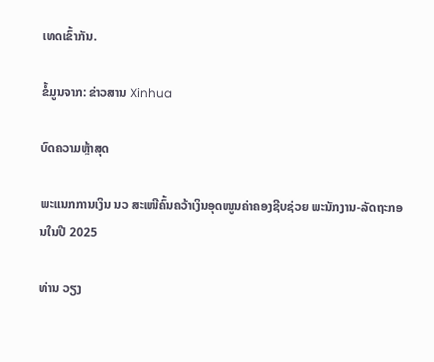ເທດເຂົ້າກັນ.

ຂໍ້ມູນຈາກ: ຂ່າວສານ Xinhua

ບົດຄວາມຫຼ້າສຸດ

ພະແນກການເງິນ ນວ ສະເໜີຄົ້ນຄວ້າເງິນອຸດໜູນຄ່າຄອງຊີບຊ່ວຍ ພະນັກງານ-ລັດຖະກອນໃນປີ 2025

ທ່ານ ວຽງ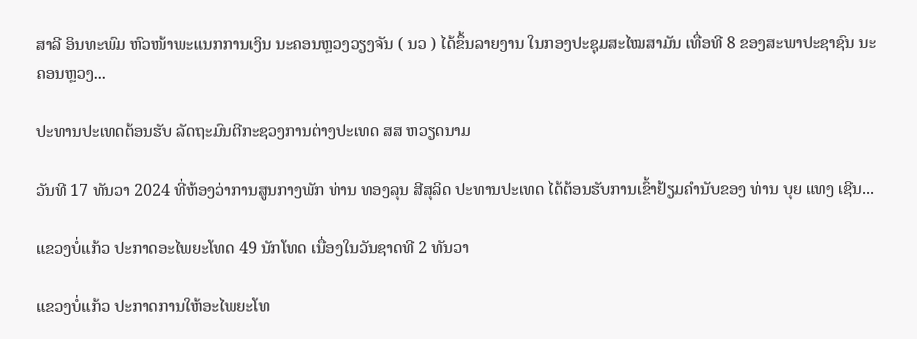ສາລີ ອິນທະພົມ ຫົວໜ້າພະແນກການເງິນ ນະຄອນຫຼວງວຽງຈັນ ( ນວ ) ໄດ້ຂຶ້ນລາຍງານ ໃນກອງປະຊຸມສະໄໝສາມັນ ເທື່ອທີ 8 ຂອງສະພາປະຊາຊົນ ນະຄອນຫຼວງ...

ປະທານປະເທດຕ້ອນຮັບ ລັດຖະມົນຕີກະຊວງການຕ່າງປະເທດ ສສ ຫວຽດນາມ

ວັນທີ 17 ທັນວາ 2024 ທີ່ຫ້ອງວ່າການສູນກາງພັກ ທ່ານ ທອງລຸນ ສີສຸລິດ ປະທານປະເທດ ໄດ້ຕ້ອນຮັບການເຂົ້າຢ້ຽມຄຳນັບຂອງ ທ່ານ ບຸຍ ແທງ ເຊີນ...

ແຂວງບໍ່ແກ້ວ ປະກາດອະໄພຍະໂທດ 49 ນັກໂທດ ເນື່ອງໃນວັນຊາດທີ 2 ທັນວາ

ແຂວງບໍ່ແກ້ວ ປະກາດການໃຫ້ອະໄພຍະໂທ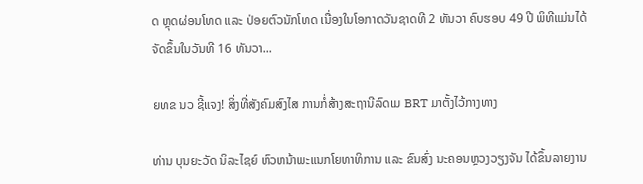ດ ຫຼຸດຜ່ອນໂທດ ແລະ ປ່ອຍຕົວນັກໂທດ ເນື່ອງໃນໂອກາດວັນຊາດທີ 2 ທັນວາ ຄົບຮອບ 49 ປີ ພິທີແມ່ນໄດ້ຈັດຂຶ້ນໃນວັນທີ 16 ທັນວາ...

ຍທຂ ນວ ຊີ້ແຈງ! ສິ່ງທີ່ສັງຄົມສົງໄສ ການກໍ່ສ້າງສະຖານີລົດເມ BRT ມາຕັ້ງໄວ້ກາງທາງ

ທ່ານ ບຸນຍະວັດ ນິລະໄຊຍ໌ ຫົວຫນ້າພະແນກໂຍທາທິການ ແລະ ຂົນສົ່ງ ນະຄອນຫຼວງວຽງຈັນ ໄດ້ຂຶ້ນລາຍງານ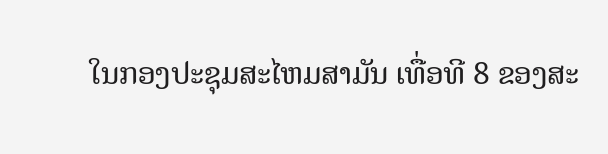ໃນກອງປະຊຸມສະໄຫມສາມັນ ເທື່ອທີ 8 ຂອງສະ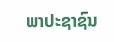ພາປະຊາຊົນ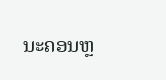ນະຄອນຫຼ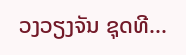ວງວຽງຈັນ ຊຸດທີ...